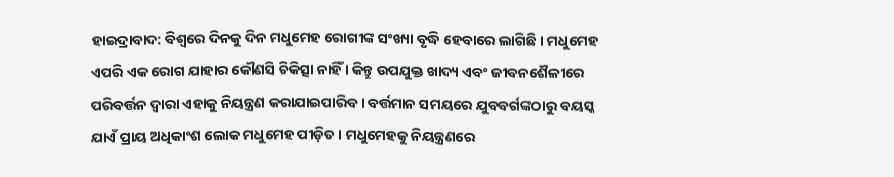ହାଇଦ୍ରାବାଦ: ବିଶ୍ବରେ ଦିନକୁ ଦିନ ମଧୁମେହ ରୋଗୀଙ୍କ ସଂଖ୍ୟା ବୃଦ୍ଧି ହେବାରେ ଲାଗିଛି । ମଧୁମେହ ଏପରି ଏକ ରୋଗ ଯାହାର କୌଣସି ଚିକିତ୍ସା ନାହିଁ । କିନ୍ତୁ ଉପଯୁକ୍ତ ଖାଦ୍ୟ ଏବଂ ଜୀବନଶୈଳୀରେ ପରିବର୍ତ୍ତନ ଦ୍ୱାରା ଏହାକୁ ନିୟନ୍ତ୍ରଣ କରାଯାଇପାରିବ । ବର୍ତ୍ତମାନ ସମୟରେ ଯୁବବର୍ଗଙ୍କଠାରୁ ବୟସ୍କ ଯାଏଁ ପ୍ରାୟ ଅଧିକାଂଶ ଲୋକ ମଧୁମେହ ପୀଡ଼ିତ । ମଧୁମେହକୁ ନିୟନ୍ତ୍ରଣରେ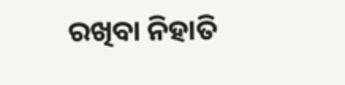ରଖିବା ନିହାତି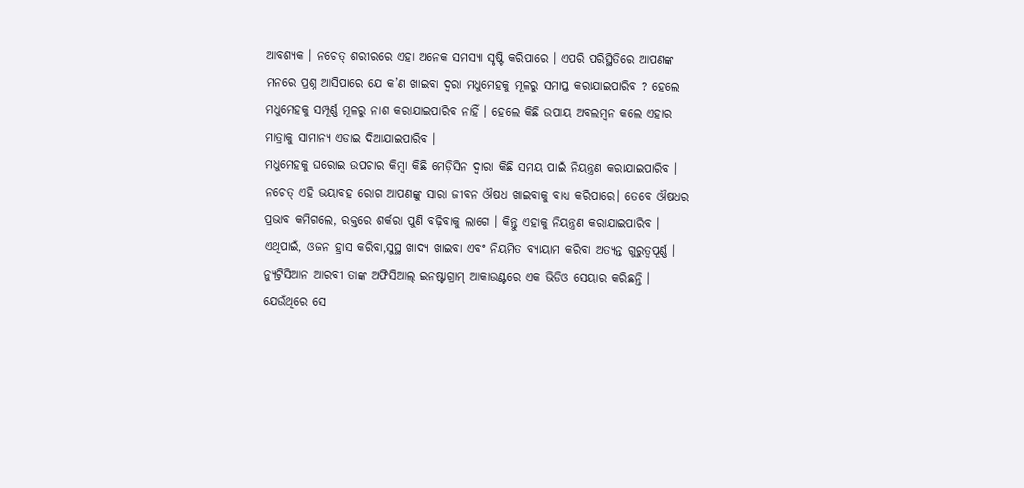ଆବଶ୍ୟକ । ନଚେତ୍ ଶରୀରରେ ଏହା ଅନେକ ସମସ୍ୟା ସୃଷ୍ଟି କରିପାରେ । ଏପରି ପରିସ୍ଥିତିରେ ଆପଣଙ୍କ ମନରେ ପ୍ରଶ୍ନ ଆସିପାରେ ଯେ କ’ଣ ଖାଇବା ଦ୍ବରା ମଧୁମେହକୁ ମୂଳରୁ ସମାପ୍ତ କରାଯାଇପାରିବ ? ହେଲେ ମଧୁମେହକୁ ସମ୍ପୂର୍ଣ୍ଣ ମୂଳରୁ ନାଶ କରାଯାଇପାରିବ ନାହିଁ । ହେଲେ କିଛି ଉପାୟ ଅବଲମ୍ବନ କଲେ ଏହାର ମାତ୍ରାକୁ ସାମାନ୍ୟ ଏଡାଇ ଦିଆଯାଇପାରିବ ।
ମଧୁମେହକୁ ଘରୋଇ ଉପଚାର କିମ୍ବା କିଛି ମେଡ଼ିସିନ ଦ୍ବାରା କିଛି ସମୟ ପାଇଁ ନିୟନ୍ତ୍ରଣ କରାଯାଇପାରିବ । ନଚେତ୍ ଏହି ଭୟାବହ ରୋଗ ଆପଣଙ୍କୁ ସାରା ଜୀବନ ଔଷଧ ଖାଇବାକୁ ବାଧ୍ୟ କରିପାରେ। ତେବେ ଔଷଧର ପ୍ରଭାବ କମିଗଲେ, ରକ୍ତରେ ଶର୍କରା ପୁଣି ବଢ଼ିବାକୁ ଲାଗେ । କିନ୍ତୁ ଏହାକୁ ନିୟନ୍ତ୍ରଣ କରାଯାଇପାରିବ । ଏଥିପାଇଁ, ଓଜନ ହ୍ରାସ କରିବା,ସୁସ୍ଥ ଖାଦ୍ୟ ଖାଇବା ଏବଂ ନିୟମିତ ବ୍ୟାୟାମ କରିବା ଅତ୍ୟନ୍ତ ଗୁରୁତ୍ୱପୂର୍ଣ୍ଣ । ନ୍ୟୁଟ୍ରିସିଆନ ଆରବୀ ତାଙ୍କ ଅଫିସିଆଲ୍ ଇନଷ୍ଟାଗ୍ରାମ୍ ଆକାଉଣ୍ଟରେ ଏକ ଭିଡିଓ ସେୟାର କରିଛନ୍ତି । ଯେଉଁଥିରେ ସେ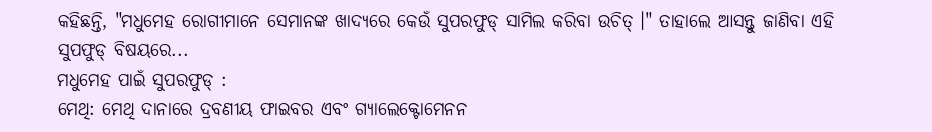କହିଛନ୍ତି, "ମଧୁମେହ ରୋଗୀମାନେ ସେମାନଙ୍କ ଖାଦ୍ୟରେ କେଉଁ ସୁପରଫୁଡ୍ ସାମିଲ କରିବା ଉଚିତ୍ ।" ତାହାଲେ ଆସନ୍ତୁ ଜାଣିବା ଏହି ସୁପଫୁଡ୍ ବିଷୟରେ...
ମଧୁମେହ ପାଇଁ ସୁପରଫୁଡ୍ :
ମେଥି: ମେଥି ଦାନାରେ ଦ୍ରବଣୀୟ ଫାଇବର ଏବଂ ଗ୍ୟାଲେକ୍ଟୋମେନନ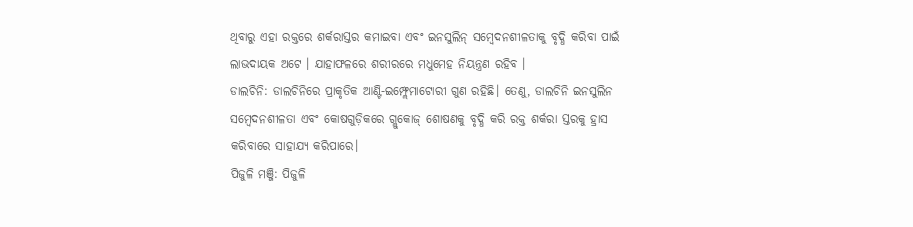ଥିବାରୁ ଏହା ରକ୍ତରେ ଶର୍କରାସ୍ତର କମାଇବା ଏବଂ ଇନସୁଲିନ୍ ସମ୍ବେଦନଶୀଳତାକୁ ବୃଦ୍ଧି କରିବା ପାଇଁ ଲାଭଦାୟକ ଅଟେ । ଯାହାଫଳରେ ଶରୀରରେ ମଧୁମେହ ନିୟନ୍ତ୍ରଣ ରହିବ ।
ଡାଲଚିନି: ଡାଲଚିନିରେ ପ୍ରାକୃତିକ ଆଣ୍ଟି-ଇମ୍ଫ୍ଲେମାଟୋରୀ ଗୁଣ ରହିଛି। ତେଣୁ, ଡାଲଚିନି ଇନସୁଲିନ ସମ୍ବେଦନଶୀଳତା ଏବଂ କୋଷଗୁଡ଼ିକରେ ଗ୍ଲୁକୋଜ୍ ଶୋଷଣକୁ ବୃଦ୍ଧି କରି ରକ୍ତ ଶର୍କରା ସ୍ତରକୁ ହ୍ରାସ କରିବାରେ ସାହାଯ୍ୟ କରିପାରେ।
ପିଜୁଳି ମଞ୍ଜି: ପିଜୁଳି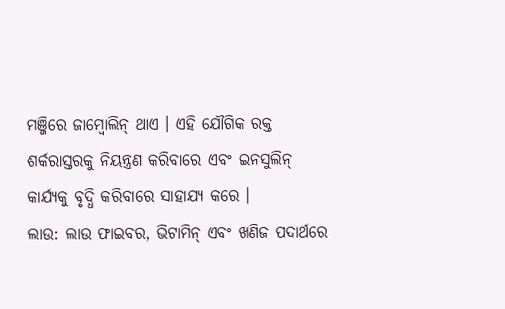ମଞ୍ଜିରେ ଜାମ୍ବୋଲିନ୍ ଥାଏ । ଏହି ଯୌଗିକ ରକ୍ତ ଶର୍କରାସ୍ତରକୁ ନିୟନ୍ତ୍ରଣ କରିବାରେ ଏବଂ ଇନସୁଲିନ୍ କାର୍ଯ୍ୟକୁ ବୃଦ୍ଧି କରିବାରେ ସାହାଯ୍ୟ କରେ ।
ଲାଉ: ଲାଉ ଫାଇବର, ଭିଟାମିନ୍ ଏବଂ ଖଣିଜ ପଦାର୍ଥରେ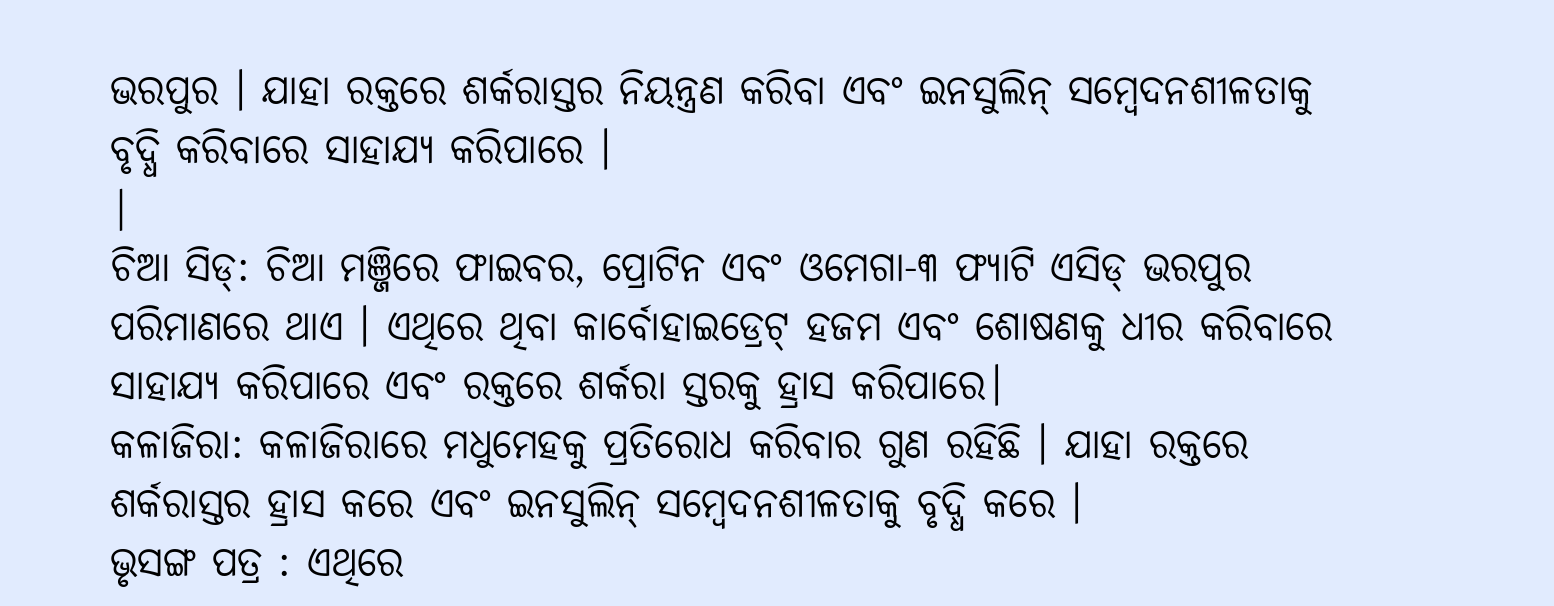ଭରପୁର । ଯାହା ରକ୍ତରେ ଶର୍କରାସ୍ତର ନିୟନ୍ତ୍ରଣ କରିବା ଏବଂ ଇନସୁଲିନ୍ ସମ୍ବେଦନଶୀଳତାକୁ ବୃଦ୍ଧି କରିବାରେ ସାହାଯ୍ୟ କରିପାରେ ।
|
ଚିଆ ସିଡ୍: ଚିଆ ମଞ୍ଜିରେ ଫାଇବର, ପ୍ରୋଟିନ ଏବଂ ଓମେଗା-୩ ଫ୍ୟାଟି ଏସିଡ୍ ଭରପୁର ପରିମାଣରେ ଥାଏ । ଏଥିରେ ଥିବା କାର୍ବୋହାଇଡ୍ରେଟ୍ ହଜମ ଏବଂ ଶୋଷଣକୁ ଧୀର କରିବାରେ ସାହାଯ୍ୟ କରିପାରେ ଏବଂ ରକ୍ତରେ ଶର୍କରା ସ୍ତରକୁ ହ୍ରାସ କରିପାରେ।
କଳାଜିରା: କଳାଜିରାରେ ମଧୁମେହକୁ ପ୍ରତିରୋଧ କରିବାର ଗୁଣ ରହିଛି । ଯାହା ରକ୍ତରେ ଶର୍କରାସ୍ତର ହ୍ରାସ କରେ ଏବଂ ଇନସୁଲିନ୍ ସମ୍ବେଦନଶୀଳତାକୁ ବୃଦ୍ଧି କରେ ।
ଭୃସଙ୍ଗ ପତ୍ର : ଏଥିରେ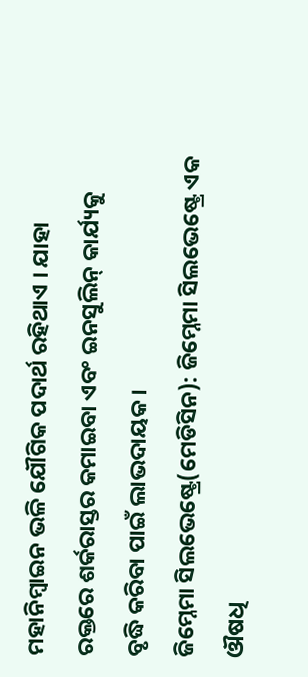ମହାନିମ୍ବାଇନ ଭଳି ଯୌଗିକ ପଦାର୍ଥ ରହିଥାଏ । ଯାହା ରକ୍ତରେ ଶର୍କରାସ୍ତର କମାଇବା ଏବଂ ଇନସୁଲିନ୍ କାର୍ଯ୍ୟକୁ ବୃଦ୍ଧି କରିବା ପାଇଁ ଲାଭଦାୟକ ।
ଜିମ୍ନେମା ସିଲଭେଷ୍ଟ୍ରେ(ମେଡିସିନ): ଜିମ୍ନେମା ସିଲଭେଷ୍ଟ୍ରେ ଏକ ଔଷଧି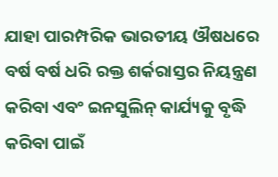ଯାହା ପାରମ୍ପରିକ ଭାରତୀୟ ଔଷଧରେ ବର୍ଷ ବର୍ଷ ଧରି ରକ୍ତ ଶର୍କରାସ୍ତର ନିୟନ୍ତ୍ରଣ କରିବା ଏବଂ ଇନସୁଲିନ୍ କାର୍ଯ୍ୟକୁ ବୃଦ୍ଧି କରିବା ପାଇଁ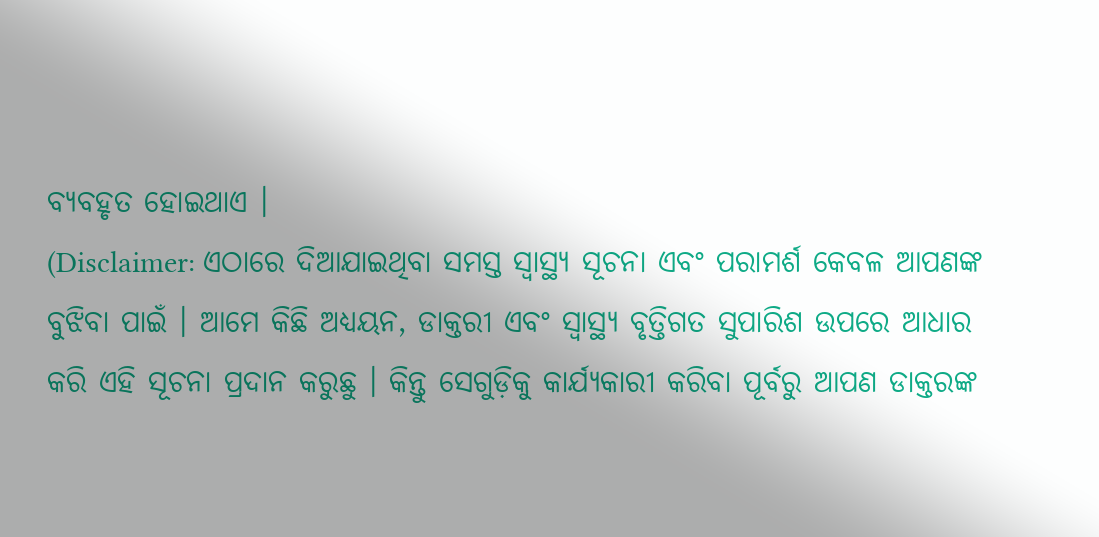ବ୍ୟବହୃତ ହୋଇଥାଏ ।
(Disclaimer: ଏଠାରେ ଦିଆଯାଇଥିବା ସମସ୍ତ ସ୍ୱାସ୍ଥ୍ୟ ସୂଚନା ଏବଂ ପରାମର୍ଶ କେବଳ ଆପଣଙ୍କ ବୁଝିବା ପାଇଁ । ଆମେ କିଛି ଅଧ୍ୟୟନ, ଡାକ୍ତରୀ ଏବଂ ସ୍ୱାସ୍ଥ୍ୟ ବୃତ୍ତିଗତ ସୁପାରିଶ ଉପରେ ଆଧାର କରି ଏହି ସୂଚନା ପ୍ରଦାନ କରୁଛୁ । କିନ୍ତୁ ସେଗୁଡ଼ିକୁ କାର୍ଯ୍ୟକାରୀ କରିବା ପୂର୍ବରୁ ଆପଣ ଡାକ୍ତରଙ୍କ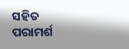ସହିତ ପରାମର୍ଶ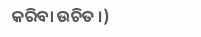କରିବା ଉଚିତ ।)